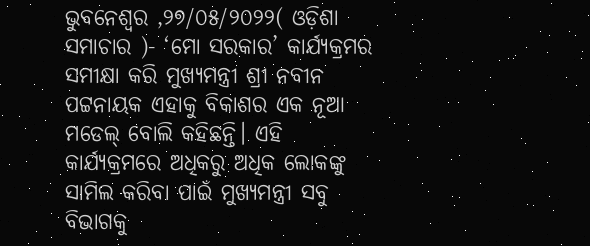ଭୁବନେଶ୍ୱର ,୨୭/୦୫/୨୦୨୨( ଓଡ଼ିଶା ସମାଚାର )- ‘ମୋ ସରକାର’ କାର୍ଯ୍ୟକ୍ରମର ସମୀକ୍ଷା କରି ମୁଖ୍ୟମନ୍ତ୍ରୀ ଶ୍ରୀ ନବୀନ ପଟ୍ଟନାୟକ ଏହାକୁ ବିକାଶର ଏକ ନୂଆ ମଡେଲ୍ ବୋଲି କହିଛନ୍ତି। ଏହି କାର୍ଯ୍ୟକ୍ରମରେ ଅଧିକରୁ ଅଧିକ ଲୋକଙ୍କୁ ସାମିଲ କରିବା ପାଇଁ ମୁଖ୍ୟମନ୍ତ୍ରୀ ସବୁ ବିଭାଗକୁ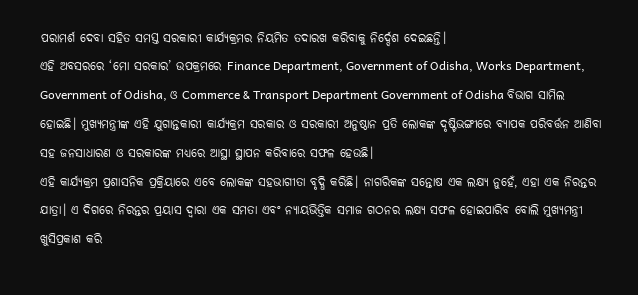ପରାମର୍ଶ ଦେବା ସହିତ ସମସ୍ତ ସରକାରୀ କାର୍ଯ୍ୟକ୍ରମର ନିୟମିତ ତଦାରଖ କରିବାକୁ ନିର୍ଦ୍ଦେଶ ଦେଇଛନ୍ତି।
ଏହି ଅବସରରେ ‘ମୋ ସରକାର’ ଉପକ୍ରମରେ Finance Department, Government of Odisha, Works Department, Government of Odisha, ଓ Commerce & Transport Department Government of Odisha ବିଭାଗ ସାମିଲ ହୋଇଛି। ମୁଖ୍ୟମନ୍ତ୍ରୀଙ୍କ ଏହି ଯୁଗାନ୍ତକାରୀ କାର୍ଯ୍ୟକ୍ରମ ସରକାର ଓ ସରକାରୀ ଅନୁଷ୍ଠାନ ପ୍ରତି ଲୋକଙ୍କ ଦୃଷ୍ଟିଭଙ୍ଗୀରେ ବ୍ୟାପକ ପରିବର୍ତ୍ତନ ଆଣିବା ସହ ଜନସାଧାରଣ ଓ ସରକାରଙ୍କ ମଧ୍ୟରେ ଆସ୍ଥା ସ୍ଥାପନ କରିବାରେ ସଫଳ ହେଉଛି।
ଏହି କାର୍ଯ୍ୟକ୍ରମ ପ୍ରଶାସନିକ ପ୍ରକ୍ରିୟାରେ ଏବେ ଲୋକଙ୍କ ସହଭାଗୀତା ବୃଦ୍ଧି କରିଛି। ନାଗରିକଙ୍କ ସନ୍ତୋଷ ଏକ ଲକ୍ଷ୍ୟ ନୁହେଁ, ଏହା ଏକ ନିରନ୍ତର ଯାତ୍ରା। ଏ ଦିଗରେ ନିରନ୍ତର ପ୍ରୟାସ ଦ୍ବାରା ଏକ ସମତା ଏବଂ ନ୍ୟାୟଭିତ୍ତିକ ସମାଜ ଗଠନର ଲକ୍ଷ୍ୟ ସଫଳ ହୋଇପାରିବ ବୋଲି ମୁଖ୍ୟମନ୍ତ୍ରୀ ଖୁସିପ୍ରକାଶ କରି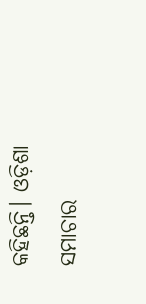କହିଛନ୍ତି। ଓଡ଼ିଶା ସମାଚାର